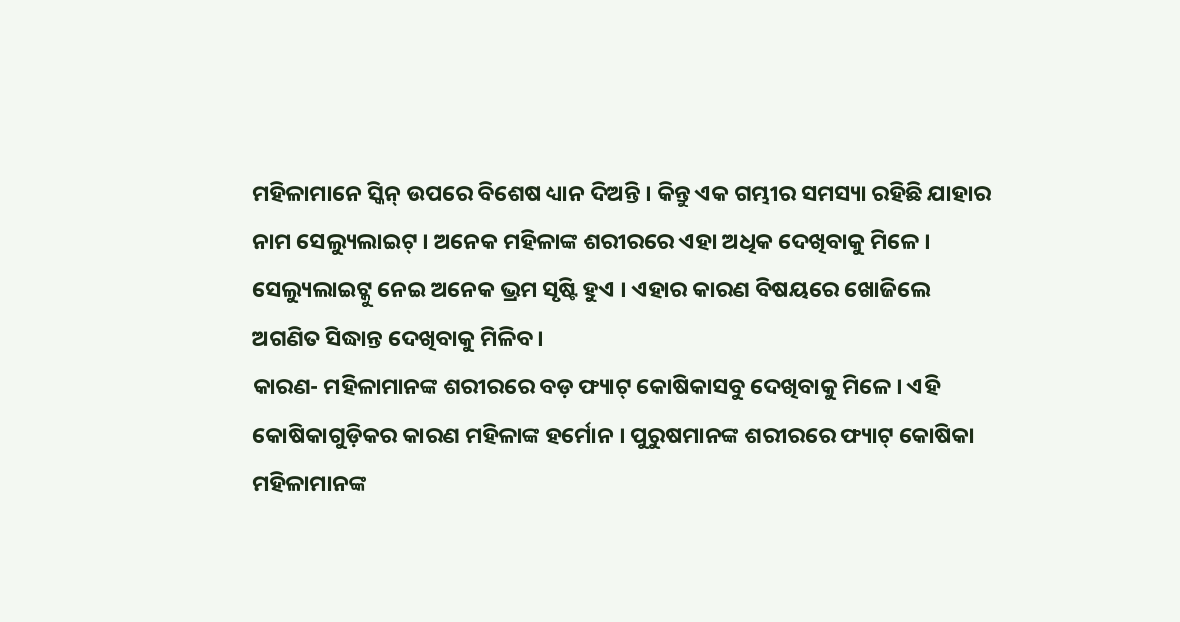ମହିଳାମାନେ ସ୍କିନ୍ ଉପରେ ବିଶେଷ ଧ୍ୟାନ ଦିଅନ୍ତି । କିନ୍ତୁ ଏକ ଗମ୍ଭୀର ସମସ୍ୟା ରହିଛି ଯାହାର ନାମ ସେଲ୍ୟୁଲାଇଟ୍ । ଅନେକ ମହିଳାଙ୍କ ଶରୀରରେ ଏହା ଅଧିକ ଦେଖିବାକୁ ମିଳେ । ସେଲ୍ୟୁଲାଇଟ୍କୁ ନେଇ ଅନେକ ଭ୍ରମ ସୃଷ୍ଟି ହୁଏ । ଏହାର କାରଣ ବିଷୟରେ ଖୋଜିଲେ ଅଗଣିତ ସିଦ୍ଧାନ୍ତ ଦେଖିବାକୁ ମିଳିବ ।
କାରଣ- ମହିଳାମାନଙ୍କ ଶରୀରରେ ବଡ଼ ଫ୍ୟାଟ୍ କୋଷିକାସବୁ ଦେଖିବାକୁ ମିଳେ । ଏହି କୋଷିକାଗୁଡ଼ିକର କାରଣ ମହିଳାଙ୍କ ହର୍ମୋନ । ପୁରୁଷମାନଙ୍କ ଶରୀରରେ ଫ୍ୟାଟ୍ କୋଷିକା ମହିଳାମାନଙ୍କ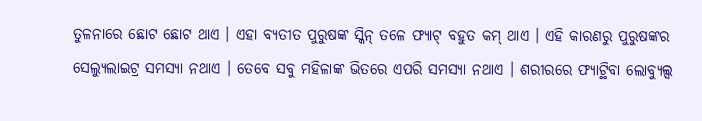ତୁଳନାରେ ଛୋଟ ଛୋଟ ଥାଏ । ଏହା ବ୍ୟତୀତ ପୁରୁଷଙ୍କ ସ୍କିନ୍ ତଳେ ଫ୍ୟାଟ୍ ବହୁତ କମ୍ ଥାଏ । ଏହି କାରଣରୁ ପୁରୁଷଙ୍କର ସେଲ୍ୟୁଲାଇଟ୍ର ସମସ୍ୟା ନଥାଏ । ତେବେ ସବୁ ମହିଳାଙ୍କ ଭିତରେ ଏପରି ସମସ୍ୟା ନଥାଏ । ଶରୀରରେ ଫ୍ୟାଟ୍ଥିବା ଲୋବ୍ୟୁଲ୍ସ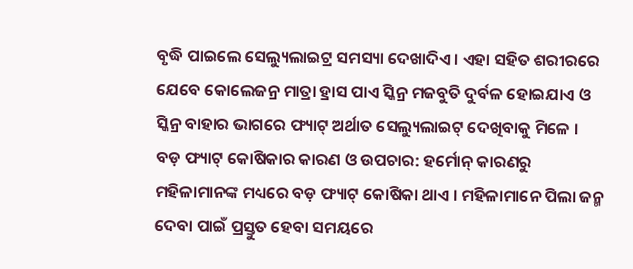ବୃଦ୍ଧି ପାଇଲେ ସେଲ୍ୟୁଲାଇଟ୍ର ସମସ୍ୟା ଦେଖାଦିଏ । ଏହା ସହିତ ଶରୀରରେ ଯେବେ କୋଲେଜନ୍ର ମାତ୍ରା ହ୍ରାସ ପାଏ ସ୍କିନ୍ର ମଜବୁତି ଦୁର୍ବଳ ହୋଇଯାଏ ଓ ସ୍କିନ୍ର ବାହାର ଭାଗରେ ଫ୍ୟାଟ୍ ଅର୍ଥାତ ସେଲ୍ୟୁଲାଇଟ୍ ଦେଖିବାକୁ ମିଳେ ।
ବଡ଼ ଫ୍ୟାଟ୍ କୋଷିକାର କାରଣ ଓ ଉପଚାର: ହର୍ମୋନ୍ କାରଣରୁ ମହିଳାମାନଙ୍କ ମଧ୍ୟରେ ବଡ଼ ଫ୍ୟାଟ୍ କୋଷିକା ଥାଏ । ମହିଳାମାନେ ପିଲା ଜନ୍ମ ଦେବା ପାଇଁ ପ୍ରସ୍ତୁତ ହେବା ସମୟରେ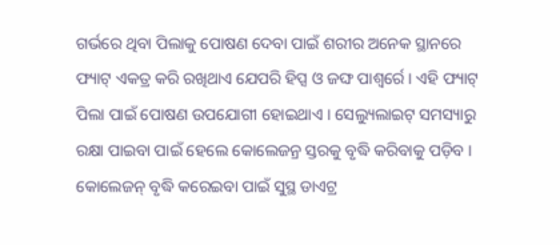ଗର୍ଭରେ ଥିବା ପିଲାକୁ ପୋଷଣ ଦେବା ପାଇଁ ଶରୀର ଅନେକ ସ୍ଥାନରେ ଫ୍ୟାଟ୍ ଏକତ୍ର କରି ରଖିଥାଏ ଯେପରି ହିପ୍ସ ଓ ଜଙ୍ଘ ପାଶ୍ୱର୍ରେ । ଏହି ଫ୍ୟାଟ୍ ପିଲା ପାଇଁ ପୋଷଣ ଉପଯୋଗୀ ହୋଇଥାଏ । ସେଲ୍ୟୁଲାଇଟ୍ ସମସ୍ୟାରୁ ରକ୍ଷା ପାଇବା ପାଇଁ ହେଲେ କୋଲେଜନ୍ର ସ୍ତରକୁ ବୃଦ୍ଧି କରିବାକୁ ପଡ଼ିବ । କୋଲେଜନ୍ ବୃଦ୍ଧି କରେଇବା ପାଇଁ ସୁସ୍ଥ ଡାଏଟ୍ର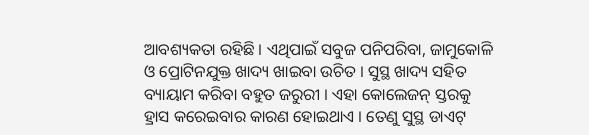ଆବଶ୍ୟକତା ରହିଛି । ଏଥିପାଇଁ ସବୁଜ ପନିପରିବା, ଜାମୁକୋଳି ଓ ପ୍ରୋଟିନଯୁକ୍ତ ଖାଦ୍ୟ ଖାଇବା ଉଚିତ । ସୁସ୍ଥ ଖାଦ୍ୟ ସହିତ ବ୍ୟାୟାମ କରିବା ବହୁତ ଜରୁରୀ । ଏହା କୋଲେଜନ୍ ସ୍ତରକୁ ହ୍ରାସ କରେଇବାର କାରଣ ହୋଇଥାଏ । ତେଣୁ ସୁସ୍ଥ ଡାଏଟ୍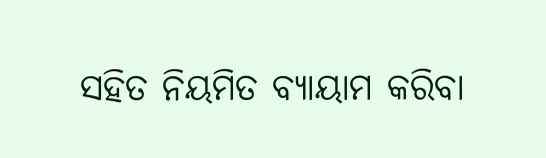ସହିତ ନିୟମିତ ବ୍ୟାୟାମ କରିବା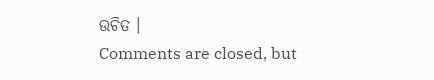ଉଚିତ ।
Comments are closed, but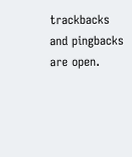trackbacks and pingbacks are open.